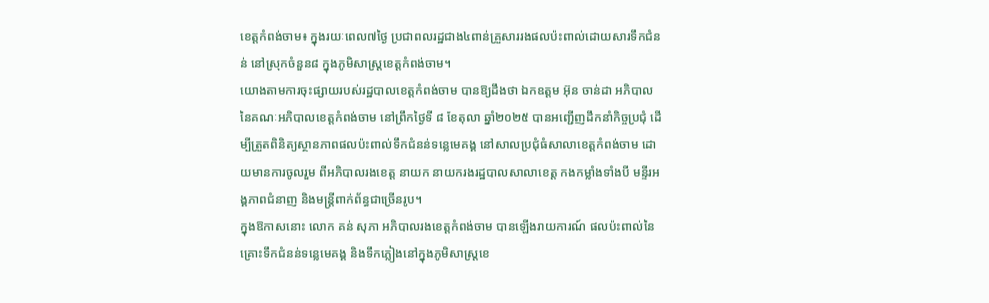ខេត្តកំពង់ចាម៖ ក្នុងរយៈពេល៧ថ្ងៃ ប្រជាពលរដ្ឋជាង៤ពាន់គ្រួសាររងផលប៉ះពាល់ដោយសារទឹកជំនន់ នៅស្រុកចំនួន៨ ក្នុងភូមិសាស្ដ្រខេត្តកំពង់ចាម។
យោងតាមការចុះផ្សាយរបស់រដ្ឋបាលខេត្តកំពង់ចាម បានឱ្យដឹងថា ឯកឧត្តម អ៊ុន ចាន់ដា អភិបាល នៃគណៈអភិបាលខេត្តកំពង់ចាម នៅព្រឹកថ្ងៃទី ៨ ខែតុលា ឆ្នាំ២០២៥ បានអញ្ជើញដឹកនាំកិច្ចប្រជុំ ដើម្បីត្រួតពិនិត្យស្ថានភាពផលប៉ះពាល់ទឹកជំនន់ទន្លេមេគង្គ នៅសាលប្រជុំធំសាលាខេត្តកំពង់ចាម ដោយមានការចូលរួម ពីអភិបាលរងខេត្ត នាយក នាយករងរដ្ឋបាលសាលាខេត្ត កងកម្លាំងទាំងបី មន្ទីរអង្គភាពជំនាញ និងមន្ត្រីពាក់ព័ន្ធជាច្រើនរូប។
ក្នុងឱកាសនោះ លោក គន់ សុភា អភិបាលរងខេត្តកំពង់ចាម បានឡើងរាយការណ៍ ផលប៉ះពាល់នៃគ្រោះទឹកជំនន់ទន្លេមេគង្គ និងទឹកភ្លៀងនៅក្នុងភូមិសាស្ត្រខេ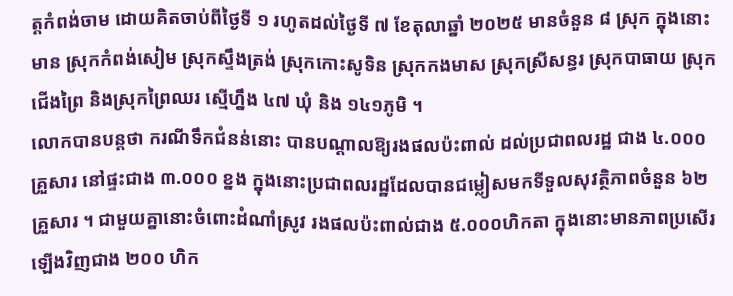ត្តកំពង់ចាម ដោយគិតចាប់ពីថ្ងៃទី ១ រហូតដល់ថ្ងៃទី ៧ ខែតុលាឆ្នាំ ២០២៥ មានចំនួន ៨ ស្រុក ក្នុងនោះមាន ស្រុកកំពង់សៀម ស្រុកស្ទឹងត្រង់ ស្រុកកោះសូទិន ស្រុកកងមាស ស្រុកស្រីសន្ធរ ស្រុកបាធាយ ស្រុកជើងព្រៃ និងស្រុកព្រៃឈរ ស្មើហ្នឹង ៤៧ ឃុំ និង ១៤១ភូមិ ។
លោកបានបន្តថា ករណីទឹកជំនន់នោះ បានបណ្ដាលឱ្យរងផលប៉ះពាល់ ដល់ប្រជាពលរដ្ឋ ជាង ៤.០០០ គ្រួសារ នៅផ្ទះជាង ៣.០០០ ខ្នង ក្នុងនោះប្រជាពលរដ្ឋដែលបានជម្លៀសមកទីទួលសុវត្ថិភាពចំនួន ៦២ គ្រួសារ ។ ជាមួយគ្នានោះចំពោះដំណាំស្រូវ រងផលប៉ះពាល់ជាង ៥.០០០ហិកតា ក្នុងនោះមានភាពប្រសើរឡើងវិញជាង ២០០ ហិក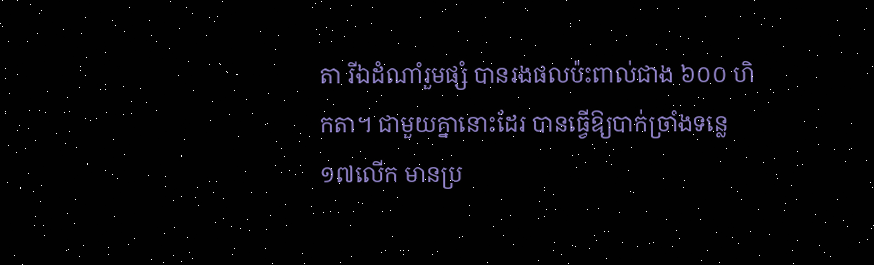តា រីឯដំណាំរួមផ្សំ បានរងផលប៉ះពាល់ជាង ៦០០ ហិកតា។ ជាមួយគ្នានោះដែរ បានធ្វើឱ្យបាក់ច្រាំងទន្លេ ១៧លើក មានប្រ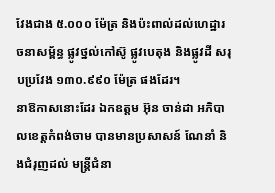វែងជាង ៥.០០០ ម៉ែត្រ និងប៉ះពាល់ដល់ហេដ្ឋារចនាសម្ព័ន្ធ ផ្លូវថ្នល់កៅស៊ូ ផ្លូវបេតុង និងផ្លូវដី សរុបប្រវែង ១៣០.៩៩០ ម៉ែត្រ ផងដែរ។
នាឱកាសនោះដែរ ឯកឧត្តម អ៊ុន ចាន់ដា អភិបាលខេត្តកំពង់ចាម បានមានប្រសាសន៍ ណែនាំ និងជំរុញដល់ មន្ត្រីជំនា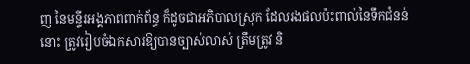ញ នៃមន្ទីរអង្គភាពពាក់ព័ន្ធ ក៏ដូចជាអភិបាលស្រុក ដែលរងផលប៉ះពាល់នៃទឹកជំនន់នោះ ត្រូវរៀបចំឯកសារឱ្យបានច្បាស់លាស់ ត្រឹមត្រូវ និ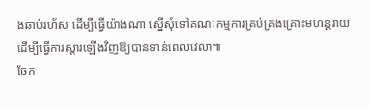ងឆាប់រហ័ស ដើម្បីធ្វើយ៉ាងណា ស្នើសុំទៅគណៈកម្មការគ្រប់គ្រងគ្រោះមហន្តរាយ ដើម្បីធ្វើការស្ដារឡើងវិញឱ្យបានទាន់ពេលវេលា៕
ចែក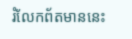រំលែកព័តមាននេះ